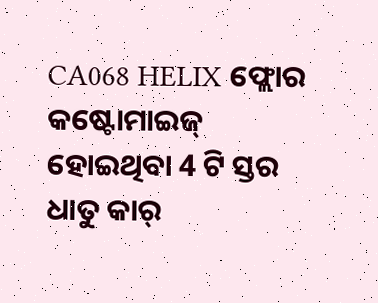CA068 HELIX ଫ୍ଲୋର କଷ୍ଟୋମାଇଜ୍ ହୋଇଥିବା 4 ଟି ସ୍ତର ଧାତୁ କାର୍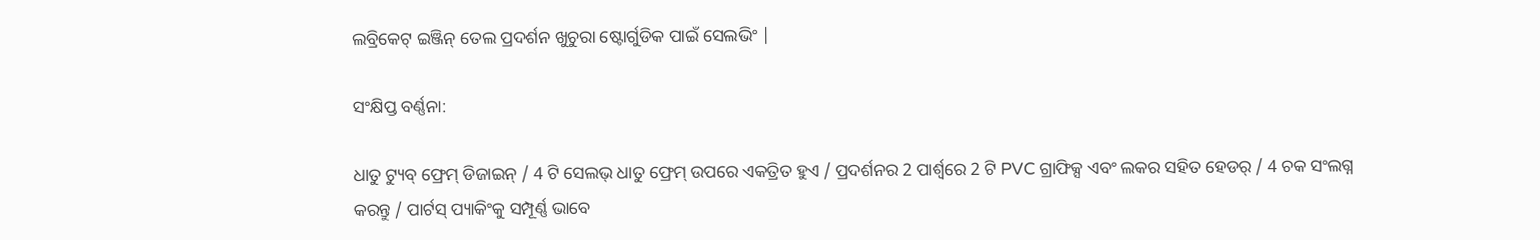ଲବ୍ରିକେଟ୍ ଇଞ୍ଜିନ୍ ତେଲ ପ୍ରଦର୍ଶନ ଖୁଚୁରା ଷ୍ଟୋର୍ଗୁଡିକ ପାଇଁ ସେଲଭିଂ |

ସଂକ୍ଷିପ୍ତ ବର୍ଣ୍ଣନା:

ଧାତୁ ଟ୍ୟୁବ୍ ଫ୍ରେମ୍ ଡିଜାଇନ୍ / 4 ଟି ସେଲଭ୍ ଧାତୁ ଫ୍ରେମ୍ ଉପରେ ଏକତ୍ରିତ ହୁଏ / ପ୍ରଦର୍ଶନର 2 ପାର୍ଶ୍ୱରେ 2 ଟି PVC ଗ୍ରାଫିକ୍ସ ଏବଂ ଲକର ସହିତ ହେଡର୍ / 4 ଚକ ସଂଲଗ୍ନ କରନ୍ତୁ / ପାର୍ଟସ୍ ପ୍ୟାକିଂକୁ ସମ୍ପୂର୍ଣ୍ଣ ଭାବେ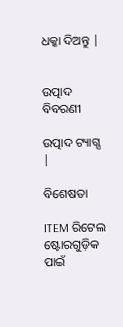ଧକ୍କା ଦିଅନ୍ତୁ |


ଉତ୍ପାଦ ବିବରଣୀ

ଉତ୍ପାଦ ଟ୍ୟାଗ୍ସ |

ବିଶେଷତା

ITEM ରିଟେଲ ଷ୍ଟୋରଗୁଡ଼ିକ ପାଇଁ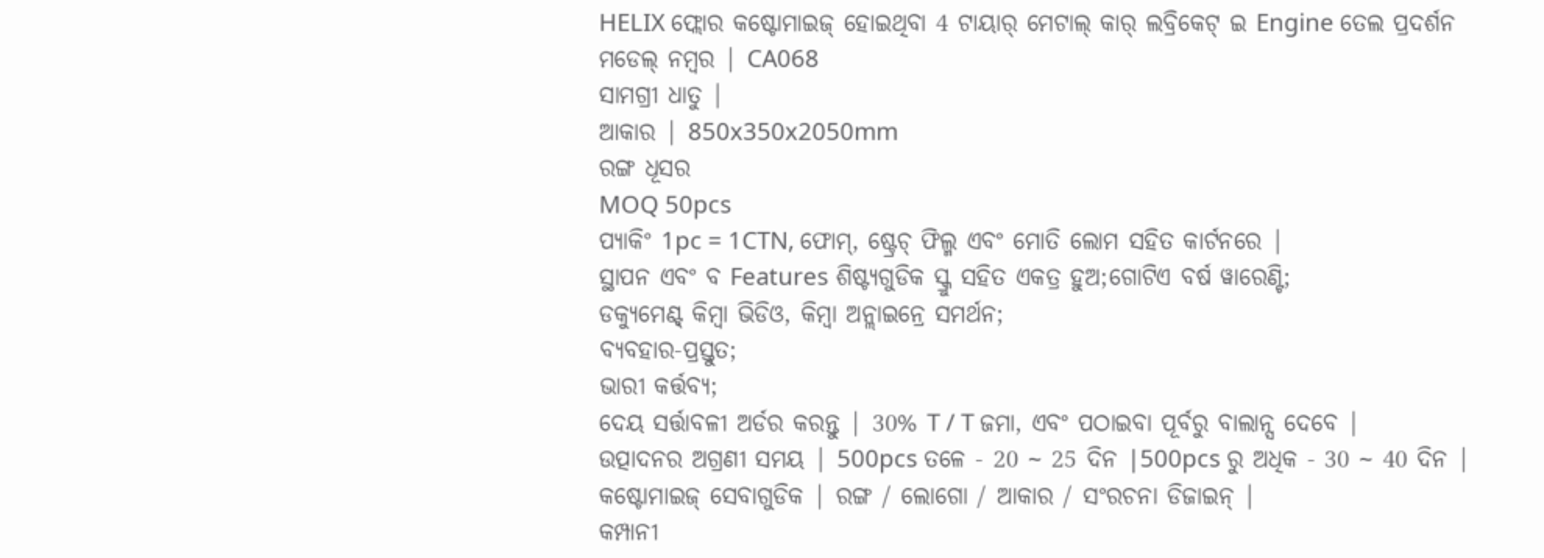HELIX ଫ୍ଲୋର କଷ୍ଟୋମାଇଜ୍ ହୋଇଥିବା 4 ଟାୟାର୍ ମେଟାଲ୍ କାର୍ ଲବ୍ରିକେଟ୍ ଇ Engine ତେଲ ପ୍ରଦର୍ଶନ
ମଡେଲ୍ ନମ୍ବର | CA068
ସାମଗ୍ରୀ ଧାତୁ |
ଆକାର | 850x350x2050mm
ରଙ୍ଗ ଧୂସର
MOQ 50pcs
ପ୍ୟାକିଂ 1pc = 1CTN, ଫୋମ୍, ଷ୍ଟ୍ରେଚ୍ ଫିଲ୍ମ ଏବଂ ମୋତି ଲୋମ ସହିତ କାର୍ଟନରେ |
ସ୍ଥାପନ ଏବଂ ବ Features ଶିଷ୍ଟ୍ୟଗୁଡିକ ସ୍କ୍ରୁ ସହିତ ଏକତ୍ର ହୁଅ;ଗୋଟିଏ ବର୍ଷ ୱାରେଣ୍ଟି;
ଡକ୍ୟୁମେଣ୍ଟ୍ କିମ୍ବା ଭିଡିଓ, କିମ୍ବା ଅନ୍ଲାଇନ୍ରେ ସମର୍ଥନ;
ବ୍ୟବହାର-ପ୍ରସ୍ତୁତ;
ଭାରୀ କର୍ତ୍ତବ୍ୟ;
ଦେୟ ସର୍ତ୍ତାବଳୀ ଅର୍ଡର କରନ୍ତୁ | 30% T / T ଜମା, ଏବଂ ପଠାଇବା ପୂର୍ବରୁ ବାଲାନ୍ସ ଦେବେ |
ଉତ୍ପାଦନର ଅଗ୍ରଣୀ ସମୟ | 500pcs ତଳେ - 20 ~ 25 ଦିନ |500pcs ରୁ ଅଧିକ - 30 ~ 40 ଦିନ |
କଷ୍ଟୋମାଇଜ୍ ସେବାଗୁଡିକ | ରଙ୍ଗ / ଲୋଗୋ / ଆକାର / ସଂରଚନା ଡିଜାଇନ୍ |
କମ୍ପାନୀ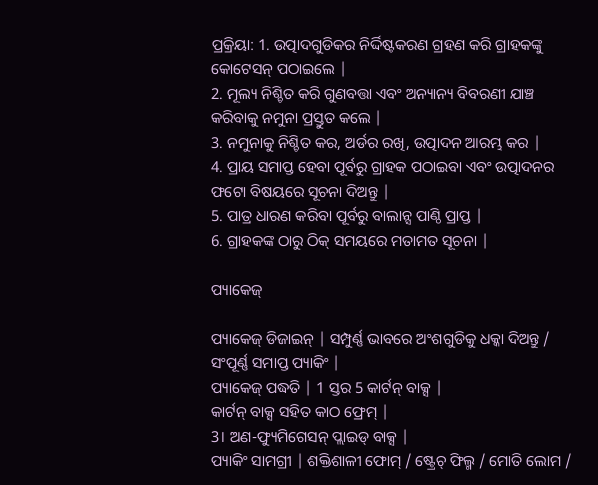ପ୍ରକ୍ରିୟା: 1. ଉତ୍ପାଦଗୁଡିକର ନିର୍ଦ୍ଦିଷ୍ଟକରଣ ଗ୍ରହଣ କରି ଗ୍ରାହକଙ୍କୁ କୋଟେସନ୍ ପଠାଇଲେ |
2. ମୂଲ୍ୟ ନିଶ୍ଚିତ କରି ଗୁଣବତ୍ତା ଏବଂ ଅନ୍ୟାନ୍ୟ ବିବରଣୀ ଯାଞ୍ଚ କରିବାକୁ ନମୁନା ପ୍ରସ୍ତୁତ କଲେ |
3. ନମୁନାକୁ ନିଶ୍ଚିତ କର, ଅର୍ଡର ରଖି, ଉତ୍ପାଦନ ଆରମ୍ଭ କର |
4. ପ୍ରାୟ ସମାପ୍ତ ହେବା ପୂର୍ବରୁ ଗ୍ରାହକ ପଠାଇବା ଏବଂ ଉତ୍ପାଦନର ଫଟୋ ବିଷୟରେ ସୂଚନା ଦିଅନ୍ତୁ |
5. ପାତ୍ର ଧାରଣ କରିବା ପୂର୍ବରୁ ବାଲାନ୍ସ ପାଣ୍ଠି ପ୍ରାପ୍ତ |
6. ଗ୍ରାହକଙ୍କ ଠାରୁ ଠିକ୍ ସମୟରେ ମତାମତ ସୂଚନା |

ପ୍ୟାକେଜ୍

ପ୍ୟାକେଜ୍ ଡିଜାଇନ୍ | ସମ୍ପୁର୍ଣ୍ଣ ଭାବରେ ଅଂଶଗୁଡିକୁ ଧକ୍କା ଦିଅନ୍ତୁ / ସଂପୂର୍ଣ୍ଣ ସମାପ୍ତ ପ୍ୟାକିଂ |
ପ୍ୟାକେଜ୍ ପଦ୍ଧତି | 1 ସ୍ତର 5 କାର୍ଟନ୍ ବାକ୍ସ |
କାର୍ଟନ୍ ବାକ୍ସ ସହିତ କାଠ ଫ୍ରେମ୍ |
3। ଅଣ-ଫ୍ୟୁମିଗେସନ୍ ପ୍ଲାଇଡ୍ ବାକ୍ସ |
ପ୍ୟାକିଂ ସାମଗ୍ରୀ | ଶକ୍ତିଶାଳୀ ଫୋମ୍ / ଷ୍ଟ୍ରେଚ୍ ଫିଲ୍ମ / ମୋତି ଲୋମ /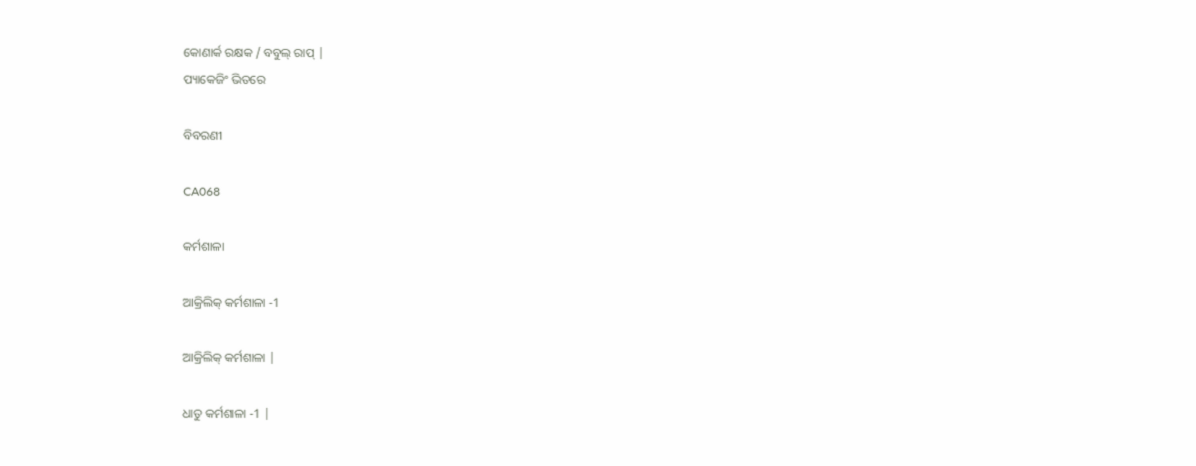କୋଣାର୍କ ରକ୍ଷକ / ବବୁଲ୍ ରାପ୍ |
ପ୍ୟାକେଜିଂ ଭିତରେ

ବିବରଣୀ

CA068

କର୍ମଶାଳା

ଆକ୍ରିଲିକ୍ କର୍ମଶାଳା -1

ଆକ୍ରିଲିକ୍ କର୍ମଶାଳା |

ଧାତୁ କର୍ମଶାଳା -1 |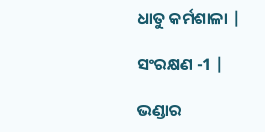ଧାତୁ କର୍ମଶାଳା |

ସଂରକ୍ଷଣ -1 |

ଭଣ୍ଡାର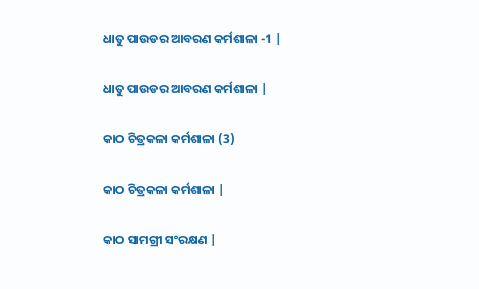ଧାତୁ ପାଉଡର ଆବରଣ କର୍ମଶାଳା -1 |

ଧାତୁ ପାଉଡର ଆବରଣ କର୍ମଶାଳା |

କାଠ ଚିତ୍ରକଳା କର୍ମଶାଳା (3)

କାଠ ଚିତ୍ରକଳା କର୍ମଶାଳା |

କାଠ ସାମଗ୍ରୀ ସଂରକ୍ଷଣ |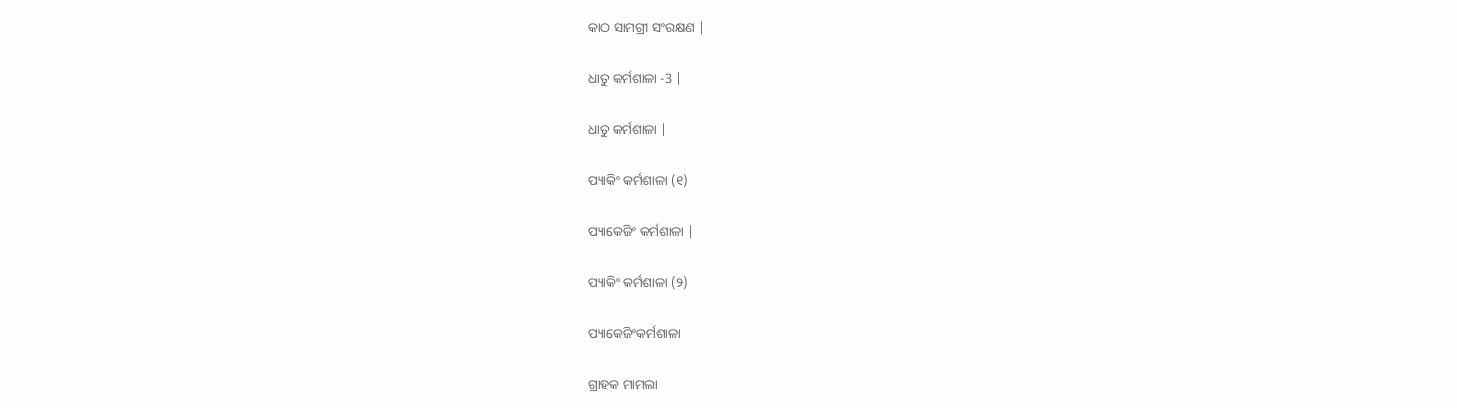କାଠ ସାମଗ୍ରୀ ସଂରକ୍ଷଣ |

ଧାତୁ କର୍ମଶାଳା -3 |

ଧାତୁ କର୍ମଶାଳା |

ପ୍ୟାକିଂ କର୍ମଶାଳା (୧)

ପ୍ୟାକେଜିଂ କର୍ମଶାଳା |

ପ୍ୟାକିଂ କର୍ମଶାଳା (୨)

ପ୍ୟାକେଜିଂକର୍ମଶାଳା

ଗ୍ରାହକ ମାମଲା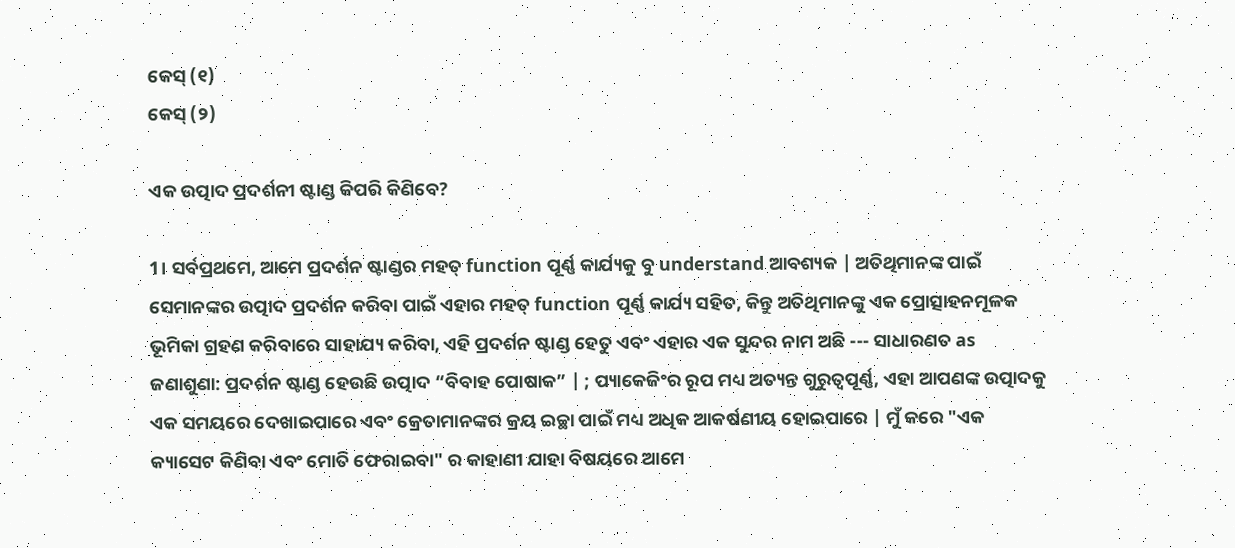କେସ୍ (୧)
କେସ୍ (୨)

ଏକ ଉତ୍ପାଦ ପ୍ରଦର୍ଶନୀ ଷ୍ଟାଣ୍ଡ କିପରି କିଣିବେ?

1। ସର୍ବପ୍ରଥମେ, ଆମେ ପ୍ରଦର୍ଶନ ଷ୍ଟାଣ୍ଡର ମହତ୍ function ପୂର୍ଣ୍ଣ କାର୍ଯ୍ୟକୁ ବୁ understand ଆବଶ୍ୟକ | ଅତିଥିମାନଙ୍କ ପାଇଁ ସେମାନଙ୍କର ଉତ୍ପାଦ ପ୍ରଦର୍ଶନ କରିବା ପାଇଁ ଏହାର ମହତ୍ function ପୂର୍ଣ୍ଣ କାର୍ଯ୍ୟ ସହିତ, କିନ୍ତୁ ଅତିଥିମାନଙ୍କୁ ଏକ ପ୍ରୋତ୍ସାହନମୂଳକ ଭୂମିକା ଗ୍ରହଣ କରିବାରେ ସାହାଯ୍ୟ କରିବା, ଏହି ପ୍ରଦର୍ଶନ ଷ୍ଟାଣ୍ଡ ହେତୁ ଏବଂ ଏହାର ଏକ ସୁନ୍ଦର ନାମ ଅଛି --- ସାଧାରଣତ as ଜଣାଶୁଣା: ପ୍ରଦର୍ଶନ ଷ୍ଟାଣ୍ଡ ହେଉଛି ଉତ୍ପାଦ “ବିବାହ ପୋଷାକ” | ; ପ୍ୟାକେଜିଂର ରୂପ ମଧ୍ୟ ଅତ୍ୟନ୍ତ ଗୁରୁତ୍ୱପୂର୍ଣ୍ଣ, ଏହା ଆପଣଙ୍କ ଉତ୍ପାଦକୁ ଏକ ସମୟରେ ଦେଖାଇପାରେ ଏବଂ କ୍ରେତାମାନଙ୍କର କ୍ରୟ ଇଚ୍ଛା ପାଇଁ ମଧ୍ୟ ଅଧିକ ଆକର୍ଷଣୀୟ ହୋଇପାରେ | ମୁଁ କରେ "ଏକ କ୍ୟାସେଟ କିଣିବା ଏବଂ ମୋତି ଫେରାଇବା" ର କାହାଣୀ ଯାହା ବିଷୟରେ ଆମେ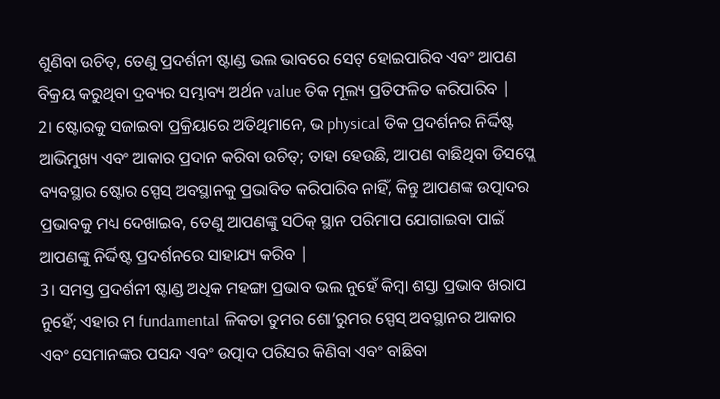ଶୁଣିବା ଉଚିତ୍, ତେଣୁ ପ୍ରଦର୍ଶନୀ ଷ୍ଟାଣ୍ଡ ଭଲ ଭାବରେ ସେଟ୍ ହୋଇପାରିବ ଏବଂ ଆପଣ ବିକ୍ରୟ କରୁଥିବା ଦ୍ରବ୍ୟର ସମ୍ଭାବ୍ୟ ଅର୍ଥନ value ତିକ ମୂଲ୍ୟ ପ୍ରତିଫଳିତ କରିପାରିବ |
2। ଷ୍ଟୋରକୁ ସଜାଇବା ପ୍ରକ୍ରିୟାରେ ଅତିଥିମାନେ, ଭ physical ତିକ ପ୍ରଦର୍ଶନର ନିର୍ଦ୍ଦିଷ୍ଟ ଆଭିମୁଖ୍ୟ ଏବଂ ଆକାର ପ୍ରଦାନ କରିବା ଉଚିତ୍; ତାହା ହେଉଛି, ଆପଣ ବାଛିଥିବା ଡିସପ୍ଲେ ବ୍ୟବସ୍ଥାର ଷ୍ଟୋର ସ୍ପେସ୍ ଅବସ୍ଥାନକୁ ପ୍ରଭାବିତ କରିପାରିବ ନାହିଁ, କିନ୍ତୁ ଆପଣଙ୍କ ଉତ୍ପାଦର ପ୍ରଭାବକୁ ମଧ୍ୟ ଦେଖାଇବ, ତେଣୁ ଆପଣଙ୍କୁ ସଠିକ୍ ସ୍ଥାନ ପରିମାପ ଯୋଗାଇବା ପାଇଁ ଆପଣଙ୍କୁ ନିର୍ଦ୍ଦିଷ୍ଟ ପ୍ରଦର୍ଶନରେ ସାହାଯ୍ୟ କରିବ |
3। ସମସ୍ତ ପ୍ରଦର୍ଶନୀ ଷ୍ଟାଣ୍ଡ ଅଧିକ ମହଙ୍ଗା ପ୍ରଭାବ ଭଲ ନୁହେଁ କିମ୍ବା ଶସ୍ତା ପ୍ରଭାବ ଖରାପ ନୁହେଁ; ଏହାର ମ fundamental ଳିକତା ତୁମର ଶୋ’ରୁମର ସ୍ପେସ୍ ଅବସ୍ଥାନର ଆକାର ଏବଂ ସେମାନଙ୍କର ପସନ୍ଦ ଏବଂ ଉତ୍ପାଦ ପରିସର କିଣିବା ଏବଂ ବାଛିବା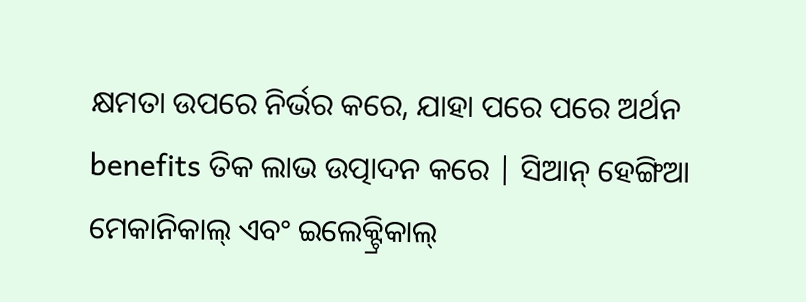କ୍ଷମତା ଉପରେ ନିର୍ଭର କରେ, ଯାହା ପରେ ପରେ ଅର୍ଥନ benefits ତିକ ଲାଭ ଉତ୍ପାଦନ କରେ | ସିଆନ୍ ହେଙ୍ଗିଆ ମେକାନିକାଲ୍ ଏବଂ ଇଲେକ୍ଟ୍ରିକାଲ୍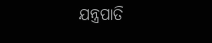ଯନ୍ତ୍ରପାତି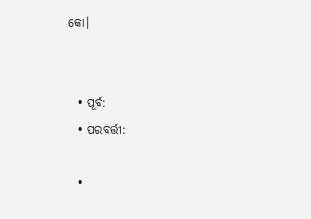କୋ।


  • ପୂର୍ବ:
  • ପରବର୍ତ୍ତୀ:

  •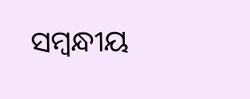ସମ୍ବନ୍ଧୀୟ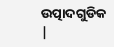ଉତ୍ପାଦଗୁଡିକ |